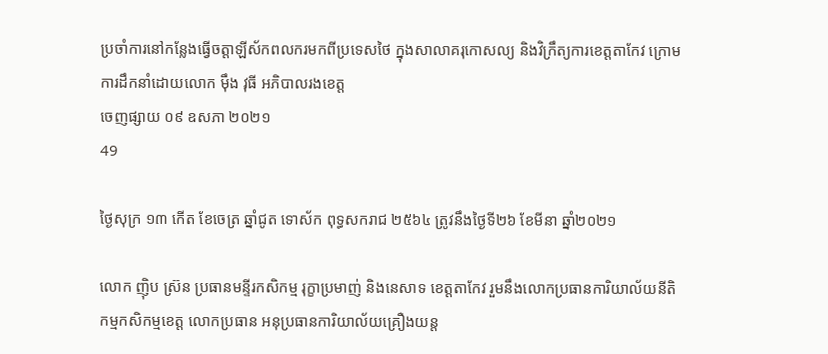ប្រចាំការនៅកន្លែងធ្វើចត្តាឡីស័កពលករមកពីប្រទេសថៃ ក្នុងសាលាគរុកោសល្យ និងវិក្រឹត្យការខេត្តតាកែវ ក្រោមការដឹកនាំដោយលោក ម៉ឹង វុធី អភិបាលរងខេត្ត
ចេញផ្សាយ ០៩ ឧសភា ២០២១
49

ថ្ងៃសុក្រ ១៣ កើត ខែចេត្រ ឆ្នាំជូត ទោស័ក ពុទ្ធសករាជ ២៥៦៤ ត្រូវនឹងថ្ងៃទី២៦ ខែមីនា ឆ្នាំ២០២១

លោក ញ៉ិប ស្រ៊ន ប្រធានមន្ទីរកសិកម្ម រុក្ខាប្រមាញ់ និងនេសាទ ខេត្តតាកែវ រួមនឹងលោកប្រធានការិយាល័យនីតិកម្មកសិកម្មខេត្ត លោកប្រធាន អនុប្រធានការិយាល័យគ្រឿងយន្ត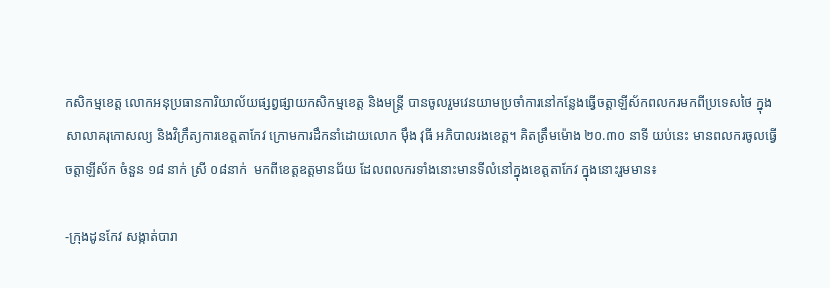កសិកម្មខេត្ត លោកអនុប្រធានការិយាល័យផ្សព្វផ្សាយកសិកម្មខេត្ត និងមន្រ្តី បានចូលរួមវេនយាមប្រចាំការនៅកន្លែងធ្វើចត្តាឡីស័កពលករមកពីប្រទេសថៃ ក្នុងសាលាគរុកោសល្យ និងវិក្រឹត្យការខេត្តតាកែវ ក្រោមការដឹកនាំដោយលោក ម៉ឹង វុធី អភិបាលរងខេត្ត។ គិតត្រឹមម៉ោង ២០.៣០ នាទី យប់នេះ មានពលករចូលធ្វើចត្តាឡីស័ក ចំនួន ១៨ នាក់ ស្រី ០៨នាក់  មកពីខេត្តឧត្តមានជ័យ ដែលពលករទាំងនោះមានទីលំនៅក្នុងខេត្តតាកែវ ក្នុងនោះរួមមាន៖

-ក្រុងដូនកែវ សង្កាត់បារា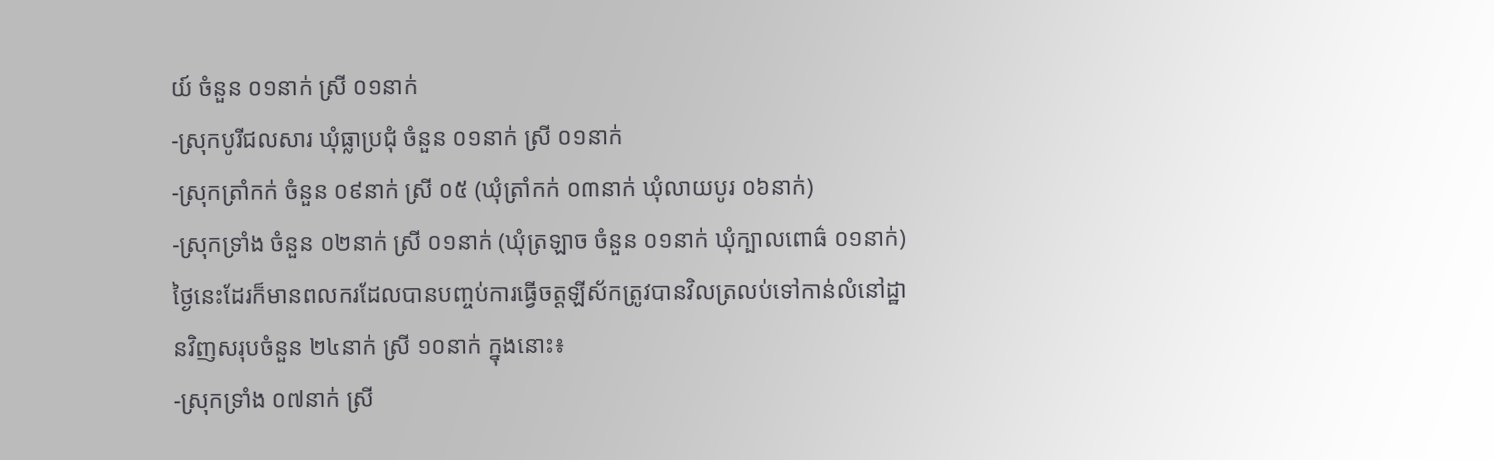យ៍ ចំនួន ០១នាក់ ស្រី ០១នាក់
-ស្រុកបូរីជលសារ ឃុំធ្លាប្រជុំ ចំនួន ០១នាក់ ស្រី ០១នាក់
-ស្រុកត្រាំកក់ ចំនួន ០៩នាក់ ស្រី ០៥ (ឃុំត្រាំកក់ ០៣នាក់ ឃុំលាយបូរ ០៦នាក់)
-ស្រុកទ្រាំង ចំនួន ០២នាក់ ស្រី ០១នាក់ (ឃុំត្រឡាច ចំនួន ០១នាក់ ឃុំក្បាលពោធ៌ ០១នាក់)
ថ្ងៃនេះដែរក៏មានពលករដែលបានបញ្ចប់ការធ្វើចត្តឡីស័កត្រូវបានវិលត្រលប់ទៅកាន់លំនៅដ្ឋានវិញសរុបចំនួន ២៤នាក់ ស្រី ១០នាក់ ក្នុងនោះ៖
-ស្រុកទ្រាំង ០៧នាក់ ស្រី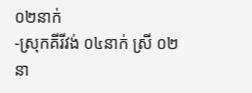០២នាក់
-ស្រុកគីរីវង់ ០៤នាក់ ស្រី ០២នា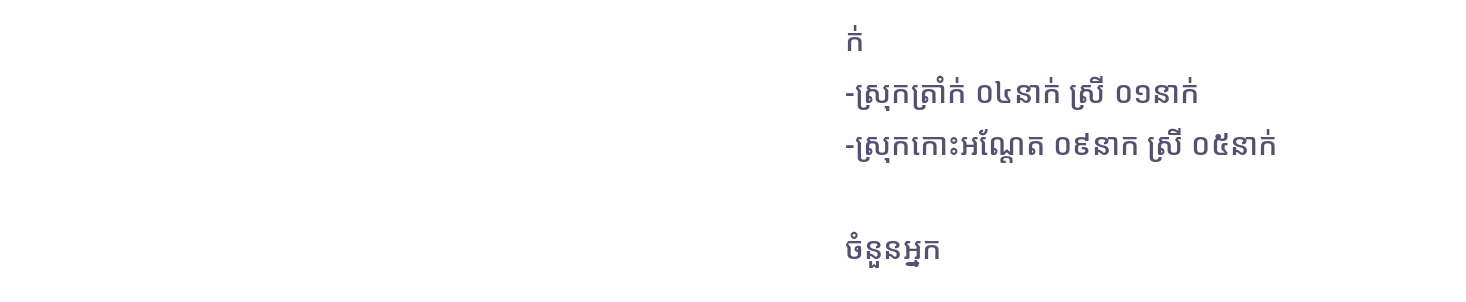ក់
-ស្រុកត្រាំក់ ០៤នាក់ ស្រី ០១នាក់
-ស្រុកកោះអណ្តែត ០៩នាក ស្រី ០៥នាក់

ចំនួនអ្នក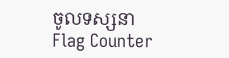ចូលទស្សនា
Flag Counter